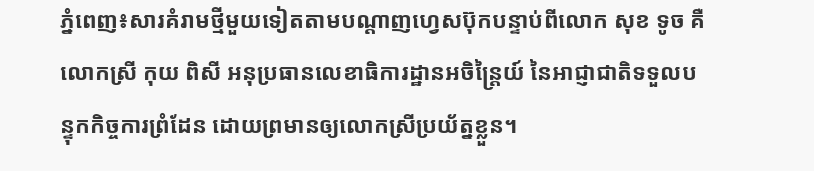ភ្នំពេញ៖សារគំរាមថ្មីមួយទៀតតាមបណ្តាញហ្វេសប៊ុកបន្ទាប់ពីលោក សុខ ទូច គឺលោកស្រី កុយ ពិសី អនុប្រធានលេខាធិការដ្ឋានអចិន្ត្រៃយ៍ នៃអាជ្ញាជាតិទទួលបន្ទុកកិច្ចការព្រំដែន ដោយព្រមានឲ្យលោកស្រីប្រយ័ត្នខ្លួន។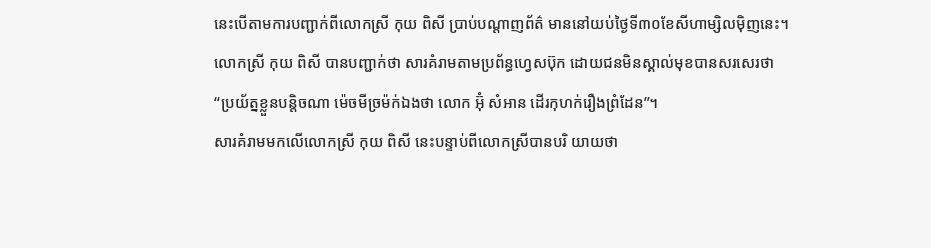នេះបើតាមការបញ្ជាក់ពីលោកស្រី កុយ ពិសី ប្រាប់បណ្តាញព័ត៌ មាននៅយប់ថ្ងៃទី៣០ខែសីហាម្សិលម៉ិញនេះ។
លោកស្រី កុយ ពិសី បានបញ្ជាក់ថា សារគំរាមតាមប្រព័ន្ធហ្វេសប៊ុក ដោយជនមិនស្គាល់មុខបានសរសេរថា “ប្រយ័ត្នខ្លួនបន្តិចណា ម៉េចមីច្រម៉ក់ឯងថា លោក អ៊ុំ សំអាន ដើរកុហក់រឿងព្រំដែន”។
សារគំរាមមកលើលោកស្រី កុយ ពិសី នេះបន្ទាប់ពីលោកស្រីបានបរិ យាយថា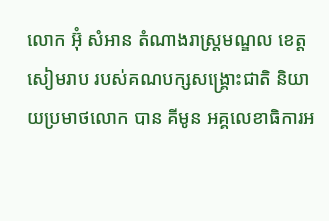លោក អ៊ុំ សំអាន តំណាងរាស្ត្រមណ្ឌល ខេត្តសៀមរាប របស់គណបក្សសង្គ្រោះជាតិ និយាយប្រមាថលោក បាន គីមូន អគ្គលេខាធិការអ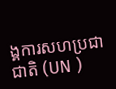ង្គការសហប្រជាជាតិ (UN )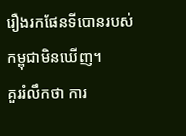រឿងរកផែនទីបោនរបស់កម្ពុជាមិនឃើញ។
គួររំលឹកថា ការ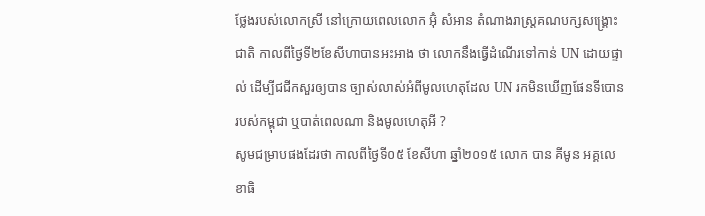ថ្លែងរបស់លោកស្រី នៅក្រោយពេលលោក អ៊ុំ សំអាន តំណាងរាស្ត្រគណបក្សសង្គ្រោះជាតិ កាលពីថ្ងៃទី២ខែសីហាបានអះអាង ថា លោកនឹងធ្វើដំណើរទៅកាន់ UN ដោយផ្ទាល់ ដើម្បីជជីកសួរឲ្យបាន ច្បាស់លាស់អំពីមូលហេតុដែល UN រកមិនឃើញផែនទីបោនរបស់កម្ពុជា ឬបាត់ពេលណា និងមូលហេតុអី ?
សូមជម្រាបផងដែរថា កាលពីថ្ងៃទី០៥ ខែសីហា ឆ្នាំ២០១៥ លោក បាន គីមូន អគ្គលេខាធិ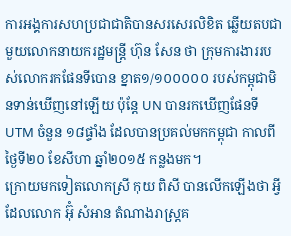ការអង្គការសហប្រជាជាតិបានសរសេរលិខិត ឆ្លើយតបជាមួយលោកនាយករដ្ឋមន្ត្រី ហ៊ុន សែន ថា ក្រុមការងាររបស់លោករកផែនទីបោន ខ្នាត១/១០០០០០ របស់កម្ពុជាមិនទាន់ឃើញនៅឡើយ ប៉ុន្តែ UN បានរកឃើញផែនទី UTM ចំនួន ១៨ផ្ទាំង ដែលបានប្រគល់មកកម្ពុជា កាលពីថ្ងៃទី២០ ខែសីហា ឆ្នាំ២០១៥ កន្លងមក។
ក្រោយមកទៀតលោកស្រី កុយ ពិសី បានលើកឡើងថា អ្វីដែលលោក អ៊ុំ សំអាន តំណាងរាស្ត្រគ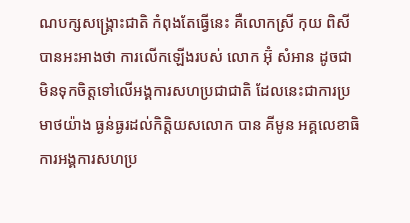ណបក្សសង្គ្រោះជាតិ កំពុងតែធ្វើនេះ គឺលោកស្រី កុយ ពិសី បានអះអាងថា ការលើកឡើងរបស់ លោក អ៊ុំ សំអាន ដូចជាមិនទុកចិត្តទៅលើអង្គការសហប្រជាជាតិ ដែលនេះជាការប្រមាថយ៉ាង ធ្ងន់ធ្ងរដល់កិត្តិយសលោក បាន គីមូន អគ្គលេខាធិការអង្គការសហប្រ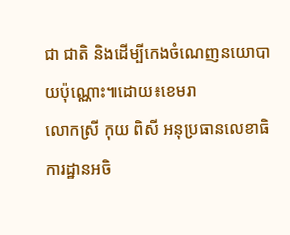ជា ជាតិ និងដើម្បីកេងចំណេញនយោបាយប៉ុណ្ណោះ៕ដោយ៖ខេមរា
លោកស្រី កុយ ពិសី អនុប្រធានលេខាធិការដ្ឋានអចិ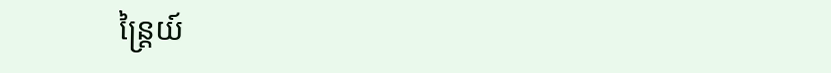ន្ត្រៃយ៍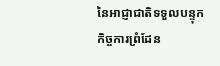នៃអាជ្ញាជាតិទទួលបន្ទុកកិច្ចការព្រំដែន